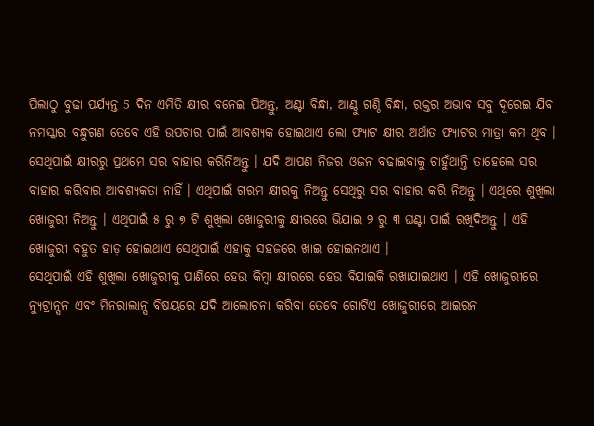ପିଲାଠୁ ବୁଢା ପର୍ଯ୍ୟନ୍ତ 5 ଦିନ ଏମିତି କ୍ଷୀର ବନେଇ ପିଅନ୍ତୁ, ଅଣ୍ଟା ବିନ୍ଧା, ଆଣ୍ଠୁ ଗଣ୍ଠି ବିନ୍ଧା, ରକ୍ତର ଅଭାବ ସବୁ ଦୂରେଇ ଯିବ
ନମସ୍କାର ବନ୍ଧୁଗଣ ତେବେ ଏହି ଉପଚାର ପାଇଁ ଆବଶ୍ୟକ ହୋଇଥାଏ ଲୋ ଫ୍ୟାଟ କ୍ଷୀର ଅର୍ଥାତ ଫ୍ୟାଟର ମାତ୍ରା କମ ଥିବ । ସେଥିପାଇଁ କ୍ଷୀରରୁ ପ୍ରଥମେ ସର ବାହାର କରିନିଅନ୍ତୁ । ଯଦି ଆପଣ ନିଜର ଓଜନ ବଢାଇବାକୁ ଚାହୁଁଥାନ୍ତି ତାହେଲେ ସର ବାହାର କରିବାର ଆବଶ୍ୟକତା ନାହିଁ । ଏଥିପାଇଁ ଗରମ କ୍ଷୀରକୁ ନିଅନ୍ତୁ ସେଥିରୁ ସର ବାହାର କରି ନିଅନ୍ତୁ । ଏଥିରେ ଶୁଖିଲା ଖୋଜୁରୀ ନିଅନ୍ତୁ । ଏଥିପାଇଁ ୫ ରୁ ୭ ଟି ଶୁଖିଲା ଖୋଜୁରୀକୁ କ୍ଷୀରରେ ଭିଯାଇ ୨ ରୁ ୩ ଘଣ୍ଟା ପାଇଁ ରଖିଦିଅନ୍ତୁ । ଏହି ଖୋଜୁରୀ ବହୁତ ହାଡ଼ ହୋଇଥାଏ ସେଥିପାଇଁ ଏହାକୁ ସହଜରେ ଖାଇ ହୋଇନଥାଏ ।
ସେଥିପାଇଁ ଏହି ଶୁଖିଲା ଖୋଜୁରୀକୁ ପାଣିରେ ହେଉ କିମ୍ବା କ୍ଷୀରରେ ହେଉ ବିଯାଇକି ରଖାଯାଇଥାଏ । ଏହି ଖୋଜୁରୀରେ ନ୍ୟୁଟ୍ରାନ୍ସନ ଏବଂ ମିନରାଲାନ୍ସ ବିଷୟରେ ଯଦି ଆଲୋଚନା କରିବା ତେବେ ଗୋଟିଏ ଖୋଜୁରୀରେ ଆଇରନ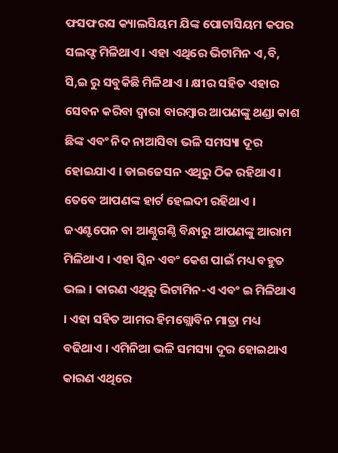ଫସଫରସ କ୍ୟାଲସିୟମ ଯିଙ୍କ ପୋଟାସିୟମ କପର ସଲଫ୍ଟ ମିଳିଥାଏ । ଏହା ଏଥିରେ ଭିଟାମିନ ଏ,ବି, ସି,ଇ ରୁ ସବୁକିଛି ମିଳିଥାଏ । କ୍ଷୀର ସହିତ ଏହାର ସେବନ କରିବା ଦ୍ୱାରା ବାରମ୍ବାର ଆପଣଙ୍କୁ ଥଣ୍ଡା କାଶ ଛିଙ୍କ ଏବଂ ନିଦ ନାଆସିବା ଭଳି ସମସ୍ୟା ଦୂର ହୋଇଯାଏ । ଡାଇଜେସନ ଏଥିରୁ ଠିକ ରହିଥାଏ ।
ତେବେ ଆପଣଙ୍କ ହାର୍ଟ ହେଲଦୀ ରହିଥାଏ । ଜଏଣ୍ଟପେନ ବା ଆଣ୍ଠୁଗଣ୍ଠି ବିନ୍ଧାରୁ ଆପଣଙ୍କୁ ଆରାମ ମିଳିଥାଏ । ଏହା ସ୍କିନ ଏବଂ କେଶ ପାଇଁ ମଧ୍ୟ ବହୁତ ଭଲ । କାରଣ ଏଥିରୁ ଭିଟାମିନ-ଏ ଏବଂ ଇ ମିଳିଥାଏ । ଏହା ସହିତ ଆମର ହିମଗ୍ଲୋବିନ ମାତ୍ରା ମଧ୍ୟ ବଢିଥାଏ । ଏମିନିଆ ଭଳି ସମସ୍ୟା ଦୂର ହୋଇଥାଏ କାରଣ ଏଥିରେ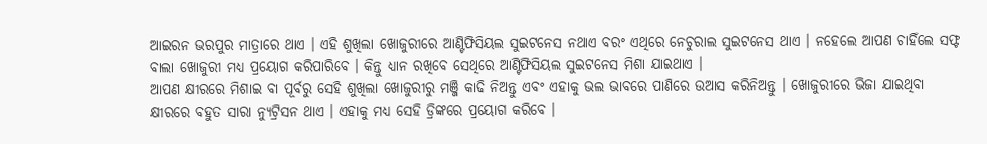ଆଇରନ ଭରପୁର ମାତ୍ରାରେ ଥାଏ । ଏହି ଶୁଖିଲା ଖୋଜୁରୀରେ ଆଣ୍ଟିଫିସିୟଲ ସୁଇଟନେସ ନଥାଏ ବରଂ ଏଥିରେ ନେଚୁରାଲ ସୁଇଟନେସ ଥାଏ । ନହେଲେ ଆପଣ ଚାହିଁଲେ ସଫ୍ଟ ବାଲା ଖୋଜୁରୀ ମଧ୍ୟ ପ୍ରୟୋଗ କରିପାରିବେ । କିନ୍ତୁ ଧ୍ୟାନ ରଖିବେ ସେଥିରେ ଆଣ୍ଟିଫିସିୟଲ ସୁଇଟନେସ ମିଶା ଯାଇଥାଏ ।
ଆପଣ କ୍ଷୀରରେ ମିଶାଇ ବା ପୂର୍ବରୁ ସେହି ଶୁଖିଲା ଖୋଜୁରୀରୁ ମଞ୍ଜି କାଢି ନିଅନ୍ତୁ ଏବଂ ଏହାକୁ ଭଲ ଭାବରେ ପାଣିରେ ଉଆସ କରିନିଅନ୍ତୁ । ଖୋଜୁରୀରେ ଭିଜା ଯାଇଥିବା କ୍ଷୀରରେ ବହୁତ ସାରା ନ୍ୟୁଟ୍ରିସନ ଥାଏ । ଏହାକୁ ମଧ୍ୟ ସେହି ଡ୍ରିଙ୍କରେ ପ୍ରୟୋଗ କରିବେ ।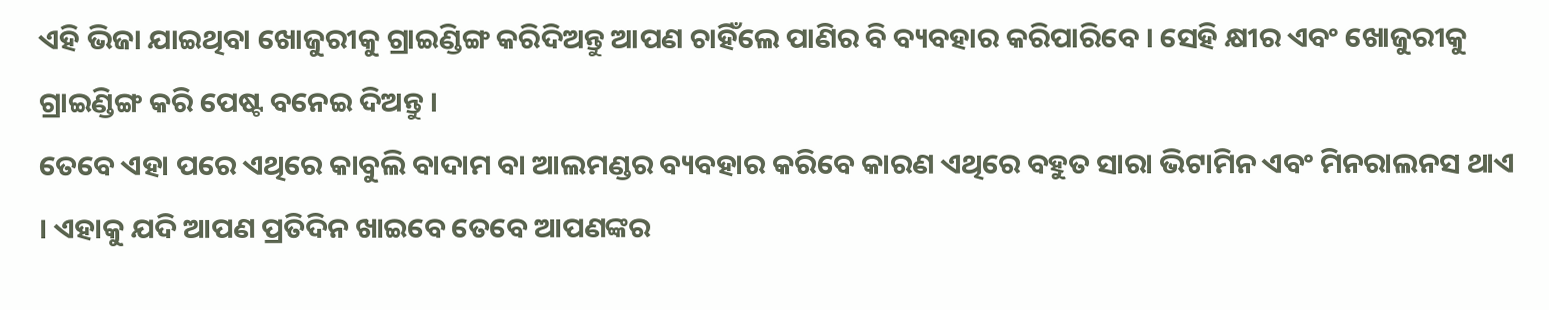ଏହି ଭିଜା ଯାଇଥିବା ଖୋଜୁରୀକୁ ଗ୍ରାଇଣ୍ଡିଙ୍ଗ କରିଦିଅନ୍ତୁ ଆପଣ ଚାହିଁଲେ ପାଣିର ବି ବ୍ୟବହାର କରିପାରିବେ । ସେହି କ୍ଷୀର ଏବଂ ଖୋଜୁରୀକୁ ଗ୍ରାଇଣ୍ଡିଙ୍ଗ କରି ପେଷ୍ଟ ବନେଇ ଦିଅନ୍ତୁ ।
ତେବେ ଏହା ପରେ ଏଥିରେ କାବୁଲି ବାଦାମ ବା ଆଲମଣ୍ଡର ବ୍ୟବହାର କରିବେ କାରଣ ଏଥିରେ ବହୁତ ସାରା ଭିଟାମିନ ଏବଂ ମିନରାଲନସ ଥାଏ । ଏହାକୁ ଯଦି ଆପଣ ପ୍ରତିଦିନ ଖାଇବେ ତେବେ ଆପଣଙ୍କର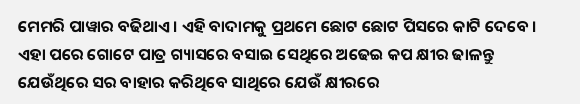ମେମରି ପାୱାର ବଢିଥାଏ । ଏହି ବାଦାମକୁ ପ୍ରଥମେ ଛୋଟ ଛୋଟ ପିସରେ କାଟି ଦେବେ । ଏହା ପରେ ଗୋଟେ ପାତ୍ର ଗ୍ୟାସରେ ବସାଇ ସେଥିରେ ଅଢେଇ କପ କ୍ଷୀର ଢାଳନ୍ତୁ ଯେଉଁଥିରେ ସର ବାହାର କରିଥିବେ ସାଥିରେ ଯେଉଁ କ୍ଷୀରରେ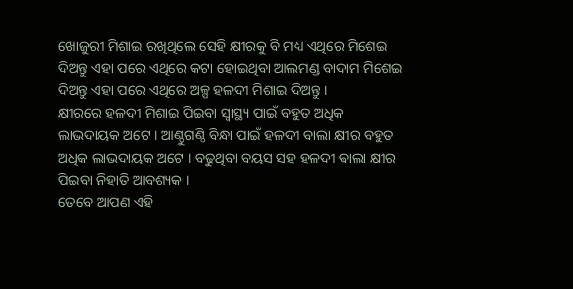ଖୋଜୁରୀ ମିଶାଇ ରଖିଥିଲେ ସେହି କ୍ଷୀରକୁ ବି ମଧ୍ୟ ଏଥିରେ ମିଶେଇ ଦିଅନ୍ତୁ ଏହା ପରେ ଏଥିରେ କଟା ହୋଇଥିବା ଆଲମଣ୍ଡ ବାଦାମ ମିଶେଇ ଦିଅନ୍ତୁ ଏହା ପରେ ଏଥିରେ ଅଳ୍ପ ହଳଦୀ ମିଶାଇ ଦିଅନ୍ତୁ ।
କ୍ଷୀରରେ ହଳଦୀ ମିଶାଇ ପିଇବା ସ୍ୱାସ୍ଥ୍ୟ ପାଇଁ ବହୁତ ଅଧିକ ଲାଭଦାୟକ ଅଟେ । ଆଣ୍ଠୁଗଣ୍ଠି ବିନ୍ଧା ପାଇଁ ହଳଦୀ ବାଲା କ୍ଷୀର ବହୁତ ଅଧିକ ଲାଭଦାୟକ ଅଟେ । ବଢୁଥିବା ବୟସ ସହ ହଳଦୀ ଵାଲା କ୍ଷୀର ପିଇବା ନିହାତି ଆବଶ୍ୟକ ।
ତେବେ ଆପଣ ଏହି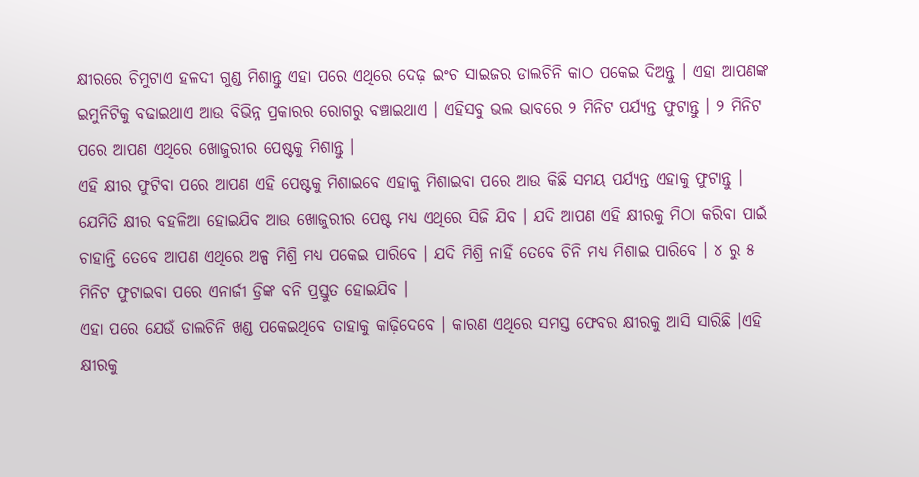କ୍ଷୀରରେ ଚିମୁଟାଏ ହଳଦୀ ଗୁଣ୍ଡ ମିଶାନ୍ତୁ ଏହା ପରେ ଏଥିରେ ଦେଢ଼ ଇଂଚ ସାଇଜର ଡାଲଚିନି କାଠ ପକେଇ ଦିଅନ୍ତୁ । ଏହା ଆପଣଙ୍କ ଇମୁନିଟିକୁ ବଢାଇଥାଏ ଆଉ ବିଭିନ୍ନ ପ୍ରକାରର ରୋଗରୁ ବଞ୍ଚାଇଥାଏ । ଏହିସବୁ ଭଲ ଭାବରେ ୨ ମିନିଟ ପର୍ଯ୍ୟନ୍ତ ଫୁଟାନ୍ତୁ । ୨ ମିନିଟ ପରେ ଆପଣ ଏଥିରେ ଖୋଜୁରୀର ପେଷ୍ଟକୁ ମିଶାନ୍ତୁ ।
ଏହି କ୍ଷୀର ଫୁଟିବା ପରେ ଆପଣ ଏହି ପେଷ୍ଟକୁ ମିଶାଇବେ ଏହାକୁ ମିଶାଇବା ପରେ ଆଉ କିଛି ସମୟ ପର୍ଯ୍ୟନ୍ତ ଏହାକୁ ଫୁଟାନ୍ତୁ । ଯେମିତି କ୍ଷୀର ବହଳିଆ ହୋଇଯିବ ଆଉ ଖୋଜୁରୀର ପେଷ୍ଟ ମଧ୍ୟ ଏଥିରେ ସିଜି ଯିବ । ଯଦି ଆପଣ ଏହି କ୍ଷୀରକୁ ମିଠା କରିବା ପାଇଁ ଚାହାନ୍ତି ତେବେ ଆପଣ ଏଥିରେ ଅଳ୍ପ ମିଶ୍ରି ମଧ୍ୟ ପକେଇ ପାରିବେ । ଯଦି ମିଶ୍ରି ନାହିଁ ତେବେ ଚିନି ମଧ୍ୟ ମିଶାଇ ପାରିବେ । ୪ ରୁ ୫ ମିନିଟ ଫୁଟାଇବା ପରେ ଏନାର୍ଜୀ ଡ୍ରିଙ୍କ ବନି ପ୍ରସ୍ତୁତ ହୋଇଯିବ ।
ଏହା ପରେ ଯେଉଁ ଡାଲଚିନି ଖଣ୍ଡ ପକେଇଥିବେ ତାହାକୁ କାଢ଼ିଦେବେ । କାରଣ ଏଥିରେ ସମସ୍ତ ଫେବର କ୍ଷୀରକୁ ଆସି ସାରିଛି ।ଏହି କ୍ଷୀରକୁ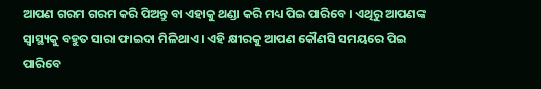ଆପଣ ଗରମ ଗରମ କରି ପିଅନ୍ତୁ ବା ଏହାକୁ ଥଣ୍ଡା କରି ମଧ୍ୟ ପିଇ ପାରିବେ । ଏଥିରୁ ଆପଣଙ୍କ ସ୍ବାସ୍ଥ୍ୟକୁ ବହୁତ ସାରା ଫାଇଦା ମିଳିଥାଏ । ଏହି କ୍ଷୀରକୁ ଆପଣ କୌଣସି ସମୟରେ ପିଇ ପାରିବେ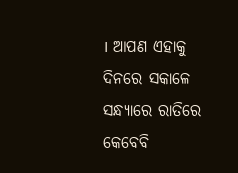। ଆପଣ ଏହାକୁ ଦିନରେ ସକାଳେ ସନ୍ଧ୍ୟାରେ ରାତିରେ କେବେବି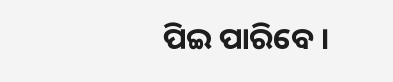ପିଇ ପାରିବେ ।